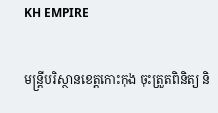KH EMPIRE

មន្ត្រីបរិស្ថានខេត្តកោះកុង ចុះត្រួតពិនិត្យ និ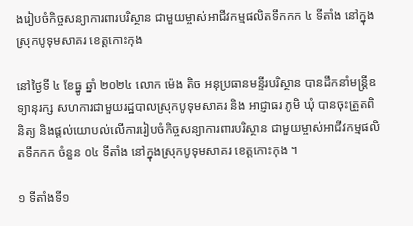ងរៀបចំកិច្ចសន្យាការពារបរិស្ថាន ជាមួយម្ចាស់អាជីវកម្មផលិតទឹកកក ៤ ទីតាំង នៅក្នុងស្រុកបូទុមសាគរ ខេត្តកោះកុង

នៅថ្ងៃទី ៤ ខែធ្នូ ឆ្នាំ ២០២៤ លោក ម៉េង តិច អនុប្រធានមន្ទីរបរិស្ថាន បានដឹកនាំមន្រ្តីឧទ្យានុរក្ស សហការជាមួយរដ្ឋបាលស្រុកបូទុមសាគរ និង អាជ្ញាធរ ភូមិ ឃុំ បានចុះត្រួតពិនិត្យ និងផ្តល់យោបល់លើការរៀបចំកិច្ចសន្យាការពារបរិស្ថាន ជាមួយម្ចាស់អាជីវកម្មផលិតទឹកកក ចំនួន ០៤ ទីតាំង នៅក្នុងស្រុកបូទុមសាគរ ខេត្តកោះកុង ។

១ ទីតាំងទី១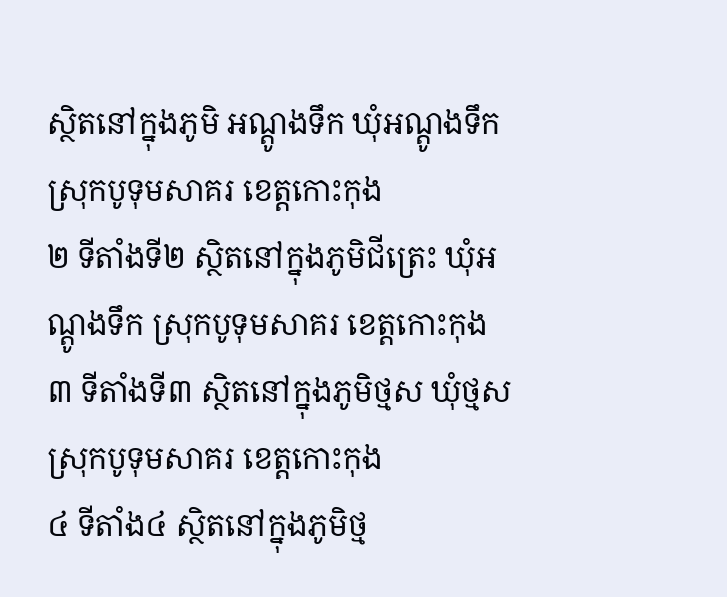ស្ថិតនៅក្នុងភូមិ អណ្ដូងទឹក ឃុំអណ្តូងទឹក ស្រុកបូទុមសាគរ ខេត្តកោះកុង
២ ទីតាំងទី២ ស្ថិតនៅក្នុងភូមិជីត្រេះ ឃុំអណ្ដូងទឹក ស្រុកបូទុមសាគរ ខេត្តកោះកុង
៣ ទីតាំងទី៣ ស្ថិតនៅក្នុងភូមិថ្មស ឃុំថ្មស ស្រុកបូទុមសាគរ ខេត្តកោះកុង
៤ ទីតាំង៤ ស្ថិតនៅក្នុងភូមិថ្ម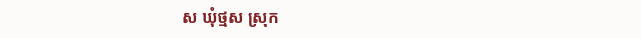ស ឃុំថ្មស ស្រុក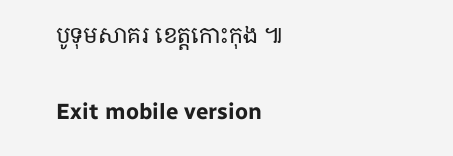បូទុមសាគរ ខេត្តកោះកុង ៕

Exit mobile version